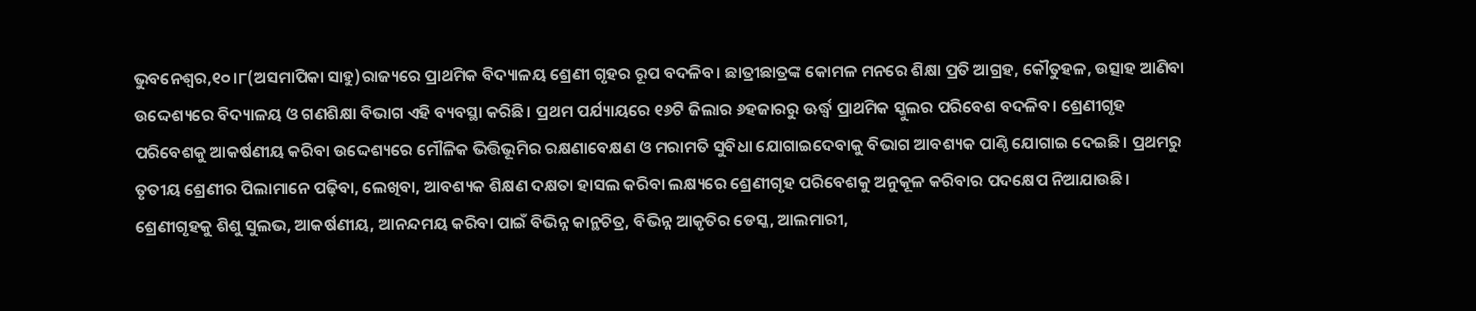ଭୁବନେଶ୍ୱର,୧୦।୮(ଅସମାପିକା ସାହୁ)ରାଜ୍ୟରେ ପ୍ରାଥମିକ ବିଦ୍ୟାଳୟ ଶ୍ରେଣୀ ଗୃହର ରୂପ ବଦଳିବ। ଛାତ୍ରୀଛାତ୍ରଙ୍କ କୋମଳ ମନରେ ଶିକ୍ଷା ପ୍ରତି ଆଗ୍ରହ, କୌତୁହଳ, ଉତ୍ସାହ ଆଣିବା ଉଦ୍ଦେଶ୍ୟରେ ବିଦ୍ୟାଳୟ ଓ ଗଣଶିକ୍ଷା ବିଭାଗ ଏହି ବ୍ୟବସ୍ଥା କରିଛି। ପ୍ରଥମ ପର୍ଯ୍ୟାୟରେ ୧୬ଟି ଜିଲାର ୬ହଜାରରୁ ଊର୍ଦ୍ଧ୍ୱ ପ୍ରାଥମିକ ସ୍କୁଲର ପରିବେଶ ବଦଳିବ। ଶ୍ରେଣୀଗୃହ ପରିବେଶକୁ ଆକର୍ଷଣୀୟ କରିବା ଉଦ୍ଦେଶ୍ୟରେ ମୌଳିକ ଭିତ୍ତିଭୂମିର ରକ୍ଷଣାବେକ୍ଷଣ ଓ ମରାମତି ସୁବିଧା ଯୋଗାଇଦେବାକୁ ବିଭାଗ ଆବଶ୍ୟକ ପାଣ୍ଠି ଯୋଗାଇ ଦେଇଛି। ପ୍ରଥମରୁ ତୃତୀୟ ଶ୍ରେଣୀର ପିଲାମାନେ ପଢ଼ିବା, ଲେଖିବା, ଆବଶ୍ୟକ ଶିକ୍ଷଣ ଦକ୍ଷତା ହାସଲ କରିବା ଲକ୍ଷ୍ୟରେ ଶ୍ରେଣୀଗୃହ ପରିବେଶକୁ ଅନୁକୂଳ କରିବାର ପଦକ୍ଷେପ ନିଆଯାଉଛି। ଶ୍ରେଣୀଗୃହକୁ ଶିଶୁ ସୁଲଭ, ଆକର୍ଷଣୀୟ, ଆନନ୍ଦମୟ କରିବା ପାଇଁ ବିଭିନ୍ନ କାନ୍ଥଚିତ୍ର, ବିଭିନ୍ନ ଆକୃତିର ଡେସ୍କ, ଆଲମାରୀ,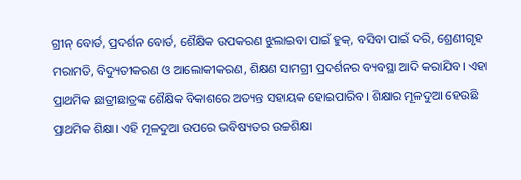ଗ୍ରୀନ୍ ବୋର୍ଡ, ପ୍ରଦର୍ଶନ ବୋର୍ଡ, ଶୈକ୍ଷିକ ଉପକରଣ ଝୁଲାଇବା ପାଇଁ ହୁକ୍, ବସିବା ପାଇଁ ଦରି, ଶ୍ରେଣୀଗୃହ ମରାମତି, ବିଦ୍ୟୁତୀକରଣ ଓ ଆଲୋକୀକରଣ, ଶିକ୍ଷଣ ସାମଗ୍ରୀ ପ୍ରଦର୍ଶନର ବ୍ୟବସ୍ଥା ଆଦି କରାଯିବ। ଏହା ପ୍ରାଥମିକ ଛାତ୍ରୀଛାତ୍ରଙ୍କ ଶୈକ୍ଷିକ ବିକାଶରେ ଅତ୍ୟନ୍ତ ସହାୟକ ହୋଇପାରିବ। ଶିକ୍ଷାର ମୂଳଦୁଆ ହେଉଛି ପ୍ରାଥମିକ ଶିକ୍ଷା। ଏହି ମୂଳଦୁଆ ଉପରେ ଭବିଷ୍ୟତର ଉଚ୍ଚଶିକ୍ଷା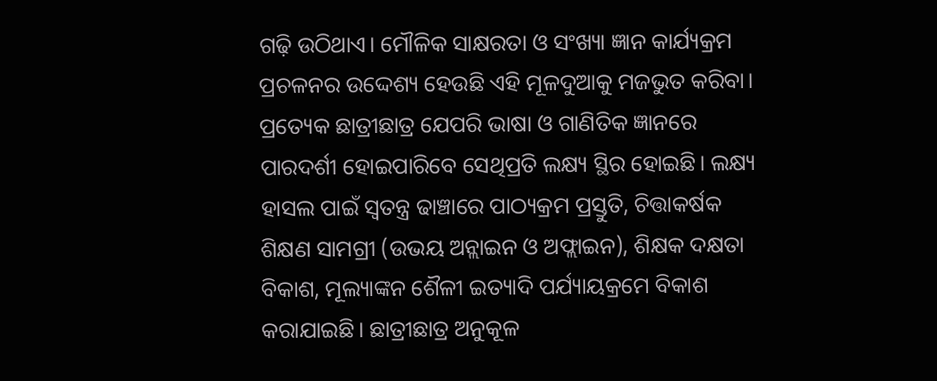ଗଢ଼ି ଉଠିଥାଏ। ମୌଳିକ ସାକ୍ଷରତା ଓ ସଂଖ୍ୟା ଜ୍ଞାନ କାର୍ଯ୍ୟକ୍ରମ ପ୍ରଚଳନର ଉଦ୍ଦେଶ୍ୟ ହେଉଛି ଏହି ମୂଳଦୁଆକୁ ମଜଭୁତ କରିବା। ପ୍ରତ୍ୟେକ ଛାତ୍ରୀଛାତ୍ର ଯେପରି ଭାଷା ଓ ଗାଣିତିକ ଜ୍ଞାନରେ ପାରଦର୍ଶୀ ହୋଇପାରିବେ ସେଥିପ୍ରତି ଲକ୍ଷ୍ୟ ସ୍ଥିର ହୋଇଛି। ଲକ୍ଷ୍ୟ ହାସଲ ପାଇଁ ସ୍ବତନ୍ତ୍ର ଢାଞ୍ଚାରେ ପାଠ୍ୟକ୍ରମ ପ୍ରସ୍ତୁତି, ଚିତ୍ତାକର୍ଷକ ଶିକ୍ଷଣ ସାମଗ୍ରୀ (ଉଭୟ ଅନ୍ଲାଇନ ଓ ଅଫ୍ଲାଇନ), ଶିକ୍ଷକ ଦକ୍ଷତା ବିକାଶ, ମୂଲ୍ୟାଙ୍କନ ଶୈଳୀ ଇତ୍ୟାଦି ପର୍ଯ୍ୟାୟକ୍ରମେ ବିକାଶ କରାଯାଇଛି। ଛାତ୍ରୀଛାତ୍ର ଅନୁକୂଳ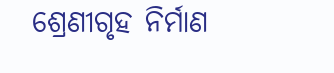ଶ୍ରେଣୀଗୃହ ନିର୍ମାଣ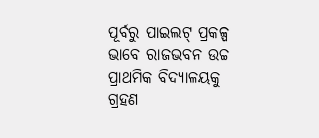ପୂର୍ବରୁ ପାଇଲଟ୍ ପ୍ରକଳ୍ପ ଭାବେ ରାଜଭବନ ଉଚ୍ଚ ପ୍ରାଥମିକ ବିଦ୍ୟାଳୟକୁ ଗ୍ରହଣ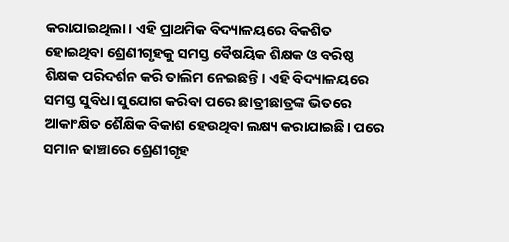କରାଯାଇଥିଲା। ଏହି ପ୍ରାଥମିକ ବିଦ୍ୟାଳୟରେ ବିକଶିତ ହୋଇଥିବା ଶ୍ରେଣୀଗୃହକୁ ସମସ୍ତ ବୈଷୟିକ ଶିକ୍ଷକ ଓ ବରିଷ୍ଠ ଶିକ୍ଷକ ପରିଦର୍ଶନ କରି ତାଲିମ ନେଇଛନ୍ତି। ଏହି ବିଦ୍ୟାଳୟରେ ସମସ୍ତ ସୁବିଧା ସୁଯୋଗ କରିବା ପରେ ଛାତ୍ରୀଛାତ୍ରଙ୍କ ଭିତରେ ଆକାଂକ୍ଷିତ ଶୈକ୍ଷିକ ବିକାଶ ହେଉଥିବା ଲକ୍ଷ୍ୟ କରାଯାଇଛି। ପରେ ସମାନ ଢାଞ୍ଚାରେ ଶ୍ରେଣୀଗୃହ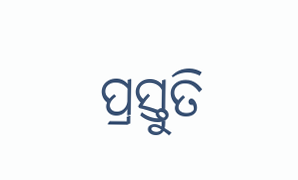ପ୍ରସ୍ତୁତି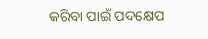କରିବା ପାଇଁ ପଦକ୍ଷେପ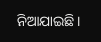ନିଆଯାଇଛି।